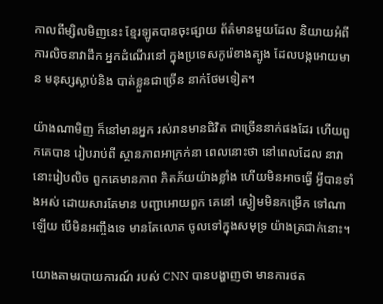កាលពីម្សិលមិញនេះ ខ្មែរឡូតបានចុះផ្សាយ ព័ត៌មានមួយដែល និយាយអំពី ការលិចនាវាដឹក អ្នកដំណើរនៅ ក្នុងប្រទេសកូរ៉េខាងត្បូង ដែលបង្កអោយមាន មនុស្សស្លាប់និង បាត់ខ្លួនជាច្រើន នាក់ថែមទៀត។

យ៉ាងណាមិញ ក៏នៅមានអ្នក រស់រានមានជិវិត ជាច្រើននាក់ផងដែរ ហើយពួកគេបាន រៀបរាប់ពី ស្ថានភាពអាក្រក់នា ពេលនោះថា នៅពេលដែល នាវានោះរៀបលិច ពួកគេមានភាព ភិតភ័យយ៉ាងខ្លាំង ហើយមិនអាចធ្វើ អ្វីបានទាំងអស់ ដោយសារតែមាន បញ្ជាអោយពួក គេនៅ ស្ងៀមមិនកម្រើក ទៅណាឡើយ បើមិនអញ្ចឹងទេ មានតែលោត ចូលទៅក្នុងសមុទ្រ យ៉ាងត្រជាក់នោះ។

យោងតាមរបាយការណ៍ របស់ CNN បានបង្ហាញថា មានការថត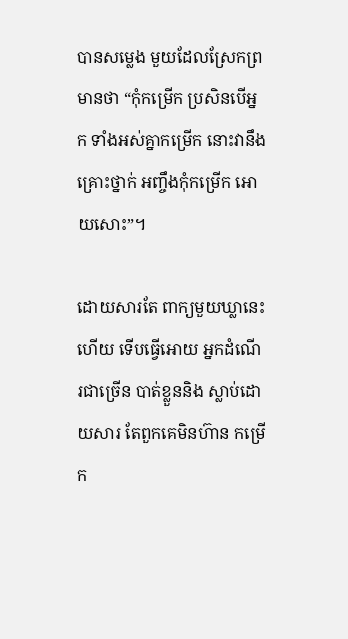បានសម្លេង មួយដែលស្រែកព្រមានថា “កុំកម្រើក ប្រសិនបើអ្នក ទាំងអស់គ្នាកម្រើក នោះវានឹងគ្រោះថ្នាក់ អញ្ចឹងកុំកម្រើក អោយសោះ”។

ដោយសារតែ ពាក្យមួយឃ្លានេះហើយ ទើបធ្វើអោយ អ្នកដំណើរជាច្រើន បាត់ខ្លួននិង ស្លាប់ដោយសារ តែពួកគេមិនហ៊ាន កម្រើក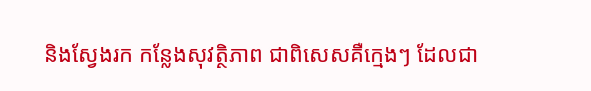និងស្វែងរក កន្លែងសុវត្ថិភាព ជាពិសេសគឺក្មេងៗ ដែលជា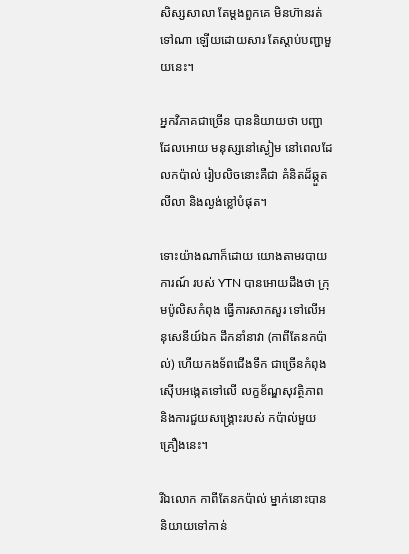សិស្សសាលា តែម្តងពួកគេ មិនហ៊ានរត់ទៅណា ឡើយដោយសារ តែស្តាប់បញ្ជាមួយនេះ។

អ្នកវិភាគជាច្រើន បាននិយាយថា បញ្ជាដែលអោយ មនុស្សនៅស្ងៀម នៅពេលដែលកប៉ាល់ រៀបលិចនោះគឺជា គំនិតដ៏ឆ្កួតលីលា និងល្ងង់ខ្លៅបំផុត។

ទោះយ៉ាងណាក៏ដោយ យោងតាមរបាយការណ៍ របស់ YTN បានអោយដឹងថា ក្រុមប៉ូលិសកំពុង ធ្វើការសាកសួរ ទៅលើអនុសេនីយ៍ឯក ដឹកនាំនាវា (កាពីតែនកប៉ាល់) ហើយកងទ័ពជើងទឹក ជាច្រើនកំពុង ស៊ើបអង្កេតទៅលើ លក្ខខ័ណ្ឌសុវត្ថិភាព និងការជួយសង្រ្គោះរបស់ កប៉ាល់មួយគ្រឿងនេះ។

រីឯលោក កាពីតែនកប៉ាល់ ម្នាក់នោះបាន និយាយទៅកាន់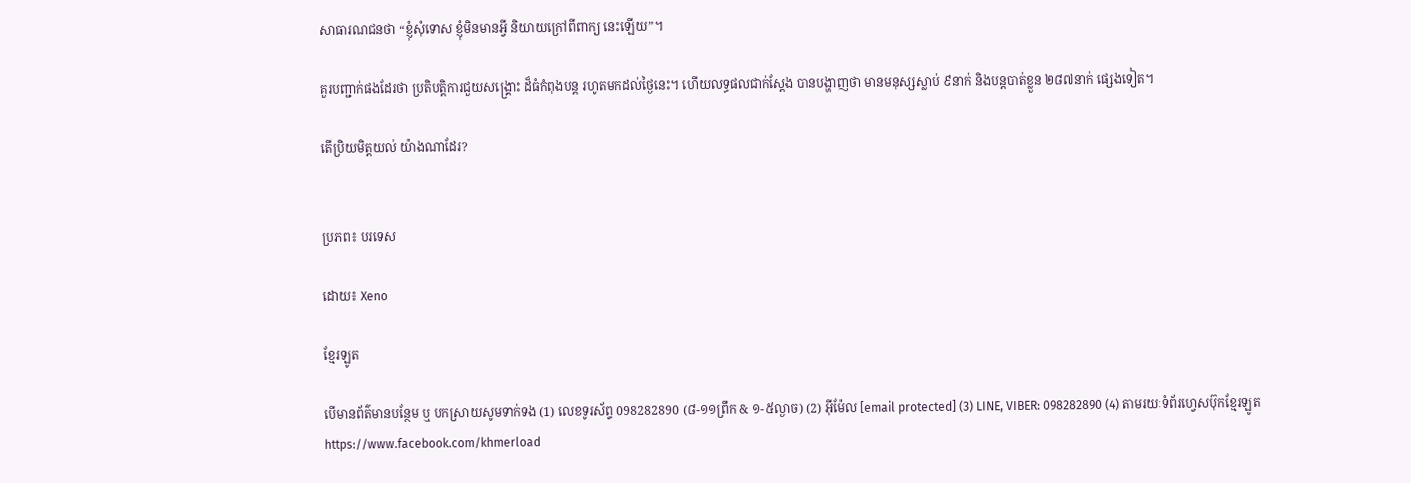សាធារណជនថា “ខ្ញុំសុំទោស ខ្ញុំមិនមានអ្វី និយាយក្រៅពីពាក្យ នេះឡើយ”។

គួរបញ្ជាក់ផងដែរថា ប្រតិបត្តិការជួយសង្រ្គោះ ដ៏ធំកំពុងបន្ត រហូតមកដល់ថ្ងៃនេះ។ ហើយលទ្ធផលជាក់ស្តែង បានបង្ហាញថា មានមនុស្សស្លាប់ ៩នាក់ និងបន្តបាត់ខ្លួន ២៨៧នាក់ ផ្សេងទៀត។

តើប្រិយមិត្តយល់ យ៉ាងណាដែរ?


ប្រភព៖ បរទេស

ដោយ៖ Xeno

ខ្មែរឡូត

បើមានព័ត៌មានបន្ថែម ឬ បកស្រាយសូមទាក់ទង (1) លេខទូរស័ព្ទ 098282890 (៨-១១ព្រឹក & ១-៥ល្ងាច) (2) អ៊ីម៉ែល [email protected] (3) LINE, VIBER: 098282890 (4) តាមរយៈទំព័រហ្វេសប៊ុកខ្មែរឡូត https://www.facebook.com/khmerload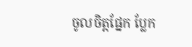ចូលចិត្តផ្នែក ប្លែក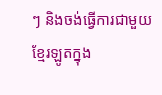ៗ និងចង់ធ្វើការជាមួយខ្មែរឡូតក្នុង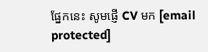ផ្នែកនេះ សូមផ្ញើ CV មក [email protected]